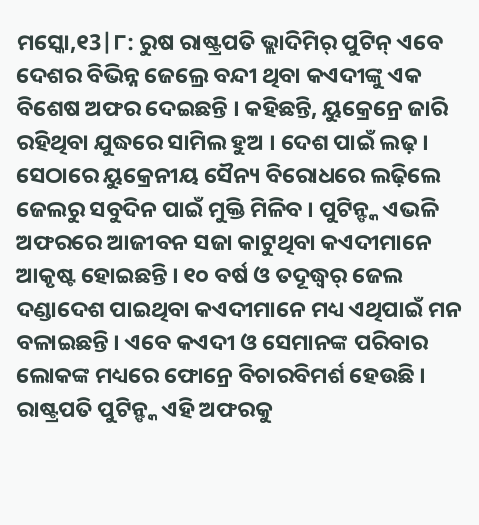ମସ୍କୋ,୧3|୮: ରୁଷ ରାଷ୍ଟ୍ରପତି ଭ୍ଲାଦିମିର୍ ପୁଟିନ୍ ଏବେ ଦେଶର ବିଭିନ୍ନ ଜେଲ୍ରେ ବନ୍ଦୀ ଥିବା କଏଦୀଙ୍କୁ ଏକ ବିଶେଷ ଅଫର ଦେଇଛନ୍ତି । କହିଛନ୍ତି, ୟୁକ୍ରେନ୍ରେ ଜାରି ରହିଥିବା ଯୁଦ୍ଧରେ ସାମିଲ ହୁଅ । ଦେଶ ପାଇଁ ଲଢ଼ । ସେଠାରେ ୟୁକ୍ରେନୀୟ ସୈନ୍ୟ ବିରୋଧରେ ଲଢ଼ିଲେ ଜେଲରୁ ସବୁଦିନ ପାଇଁ ମୁକ୍ତି ମିଳିବ । ପୁଟିନ୍ଙ୍କ ଏଭଳି ଅଫରରେ ଆଜୀବନ ସଜା କାଟୁଥିବା କଏଦୀମାନେ ଆକୃଷ୍ଟ ହୋଇଛନ୍ତି । ୧୦ ବର୍ଷ ଓ ତଦୂଦ୍ଧ୍ୱର୍ ଜେଲ ଦଣ୍ଡାଦେଶ ପାଇଥିବା କଏଦୀମାନେ ମଧ୍ୟ ଏଥିପାଇଁ ମନ ବଳାଇଛନ୍ତି । ଏବେ କଏଦୀ ଓ ସେମାନଙ୍କ ପରିବାର ଲୋକଙ୍କ ମଧ୍ୟରେ ଫୋନ୍ରେ ବିଚାରବିମର୍ଶ ହେଉଛି । ରାଷ୍ଟ୍ରପତି ପୁଟିନ୍ଙ୍କ ଏହି ଅଫରକୁ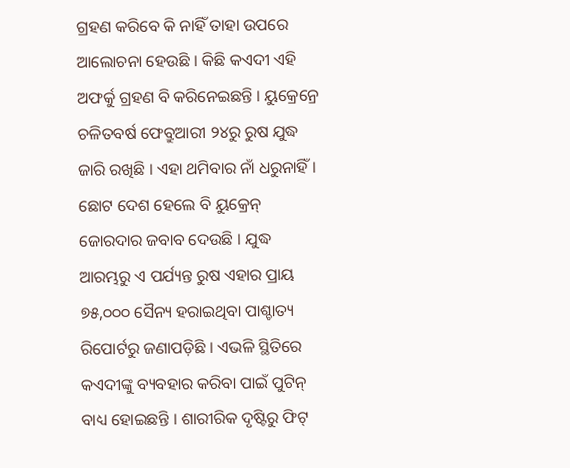ଗ୍ରହଣ କରିବେ କି ନାହିଁ ତାହା ଉପରେ ଆଲୋଚନା ହେଉଛି । କିଛି କଏଦୀ ଏହି ଅଫର୍କୁ ଗ୍ରହଣ ବି କରିନେଇଛନ୍ତି । ୟୁକ୍ରେନ୍ରେ ଚଳିତବର୍ଷ ଫେବ୍ରୁଆରୀ ୨୪ରୁ ରୁଷ ଯୁଦ୍ଧ ଜାରି ରଖିଛି । ଏହା ଥମିବାର ନାଁ ଧରୁନାହିଁ । ଛୋଟ ଦେଶ ହେଲେ ବି ୟୁକ୍ରେନ୍ ଜୋରଦାର ଜବାବ ଦେଉଛି । ଯୁଦ୍ଧ ଆରମ୍ଭରୁ ଏ ପର୍ଯ୍ୟନ୍ତ ରୁଷ ଏହାର ପ୍ରାୟ ୭୫,୦୦୦ ସୈନ୍ୟ ହରାଇଥିବା ପାଶ୍ଚାତ୍ୟ ରିପୋର୍ଟରୁ ଜଣାପଡ଼ିଛି । ଏଭଳି ସ୍ଥିତିରେ କଏଦୀଙ୍କୁ ବ୍ୟବହାର କରିବା ପାଇଁ ପୁଟିନ୍ ବାଧ୍ୟ ହୋଇଛନ୍ତି । ଶାରୀରିକ ଦୃଷ୍ଟିରୁ ଫିଟ୍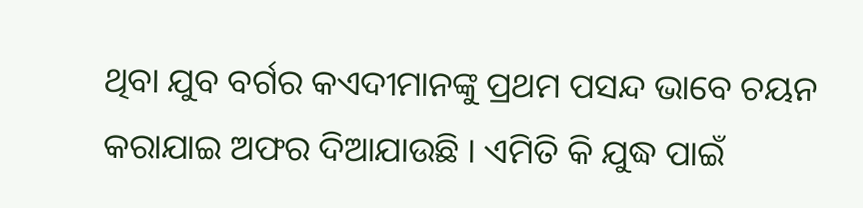ଥିବା ଯୁବ ବର୍ଗର କଏଦୀମାନଙ୍କୁ ପ୍ରଥମ ପସନ୍ଦ ଭାବେ ଚୟନ କରାଯାଇ ଅଫର ଦିଆଯାଉଛି । ଏମିତି କି ଯୁଦ୍ଧ ପାଇଁ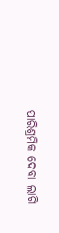ପାରିଶ୍ରମିକ ଦେବା ଲାଗି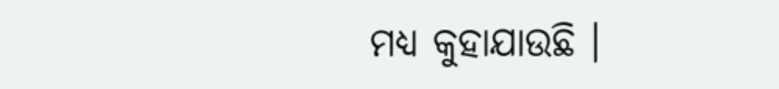ମଧ୍ୟ କୁହାଯାଉଛି ।